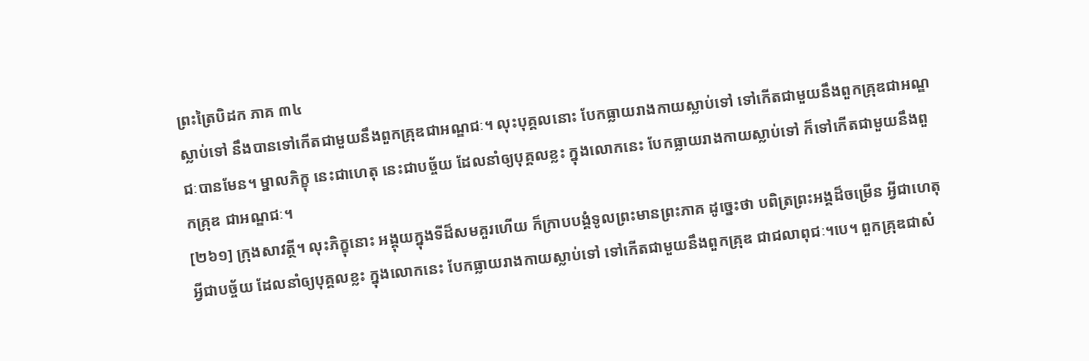ព្រះត្រៃបិដក ភាគ ៣៤
ស្លាប់ទៅ នឹងបានទៅកើតជាមួយនឹងពួកគ្រុឌជាអណ្ឌជៈ។ លុះបុគ្គលនោះ បែកធ្លាយរាងកាយស្លាប់ទៅ ទៅកើតជាមួយនឹងពួកគ្រុឌជាអណ្ឌជៈបានមែន។ ម្នាលភិក្ខុ នេះជាហេតុ នេះជាបច្ច័យ ដែលនាំឲ្យបុគ្គលខ្លះ ក្នុងលោកនេះ បែកធ្លាយរាងកាយស្លាប់ទៅ ក៏ទៅកើតជាមួយនឹងពួកគ្រុឌ ជាអណ្ឌជៈ។
[២៦១] ក្រុងសាវត្ថី។ លុះភិក្ខុនោះ អង្គុយក្នុងទីដ៏សមគួរហើយ ក៏ក្រាបបង្គំទូលព្រះមានព្រះភាគ ដូច្នេះថា បពិត្រព្រះអង្គដ៏ចម្រើន អ្វីជាហេតុ អ្វីជាបច្ច័យ ដែលនាំឲ្យបុគ្គលខ្លះ ក្នុងលោកនេះ បែកធ្លាយរាងកាយស្លាប់ទៅ ទៅកើតជាមួយនឹងពួកគ្រុឌ ជាជលាពុជៈ។បេ។ ពួកគ្រុឌជាសំ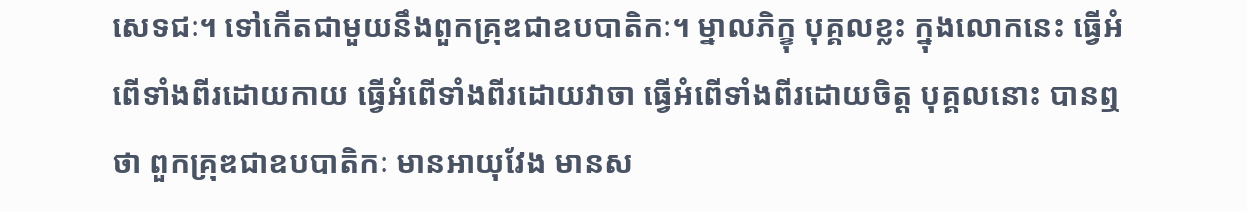សេទជៈ។ ទៅកើតជាមួយនឹងពួកគ្រុឌជាឧបបាតិកៈ។ ម្នាលភិក្ខុ បុគ្គលខ្លះ ក្នុងលោកនេះ ធ្វើអំពើទាំងពីរដោយកាយ ធ្វើអំពើទាំងពីរដោយវាចា ធ្វើអំពើទាំងពីរដោយចិត្ត បុគ្គលនោះ បានឮថា ពួកគ្រុឌជាឧបបាតិកៈ មានអាយុវែង មានស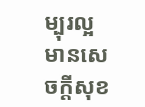ម្បុរល្អ មានសេចក្តីសុខ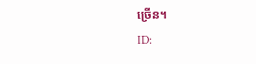ច្រើន។
ID: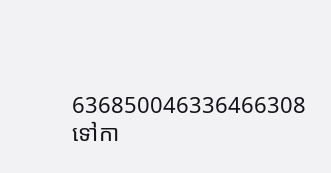636850046336466308
ទៅកា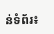ន់ទំព័រ៖